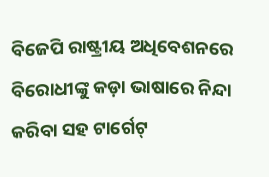ବିଜେପି ରାଷ୍ଟ୍ରୀୟ ଅଧିବେଶନରେ ବିରୋଧୀଙ୍କୁ କଡ଼ା ଭାଷାରେ ନିନ୍ଦା କରିବା ସହ ଟାର୍ଗେଟ୍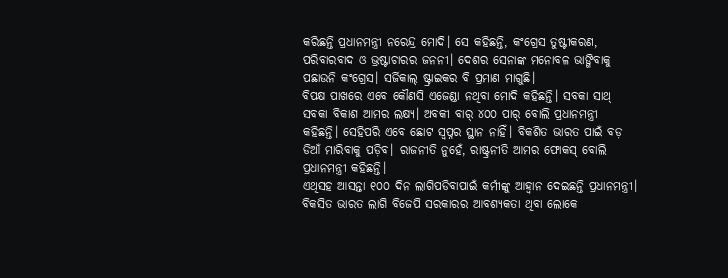କରିଛନ୍ତି ପ୍ରଧାନମନ୍ତ୍ରୀ ନରେନ୍ଦ୍ର ମୋଦି। ସେ କହିଛନ୍ତି, କଂଗ୍ରେସ ତୁଷ୍ଟୀକରଣ, ପରିବାରବାଦ ଓ ଭ୍ରଷ୍ଟାଚାରର ଜନନୀ। ଦେଶର ସେନାଙ୍କ ମନୋବଳ ଭାଙ୍ଗିବାକୁ ପଛାଉନି କଂଗ୍ରେସ। ସର୍ଜିକାଲ୍ ଷ୍ଟ୍ରାଇକର ବି ପ୍ରମାଣ ମାଗୁଛି।
ବିପକ୍ଷ ପାଖରେ ଏବେ କୌଣସି ଏଜେଣ୍ଡା ନଥିବା ମୋଦି କହିଛନ୍ତି। ସବକା ସାଥ୍ ସବକା ବିକାଶ ଆମର ଲକ୍ଷ୍ୟ। ଅବକୀ ବାର୍ ୪୦୦ ପାର୍ ବୋଲି ପ୍ରଧାନମନ୍ତ୍ରୀ କହିଛନ୍ତି। ସେହିପରି ଏବେ ଛୋଟ ସ୍ୱପ୍ନର ସ୍ଥାନ ନାହିଁ। ବିକଶିତ ଭାରତ ପାଇଁ ବଡ଼ ଡିଆଁ ମାରିବାକୁ ପଡ଼ିବ। ରାଜନୀତି ନୁହେଁ, ରାଷ୍ଟ୍ରନୀତି ଆମର ଫୋକସ୍ ବୋଲି ପ୍ରଧାନମନ୍ତ୍ରୀ କହିଛନ୍ତି।
ଏଥିସହ ଆସନ୍ତା ୧୦୦ ଦିନ ଲାଗିପଡିବାପାଇଁ କର୍ମୀଙ୍କୁ ଆହ୍ୱାନ ଦେଇଛନ୍ତି ପ୍ରଧାନମନ୍ତ୍ରୀ। ବିକସିତ ଭାରତ ଲାଗି ବିଜେପି ସରକାରର ଆବଶ୍ୟକତା ଥିବା ଲୋକେ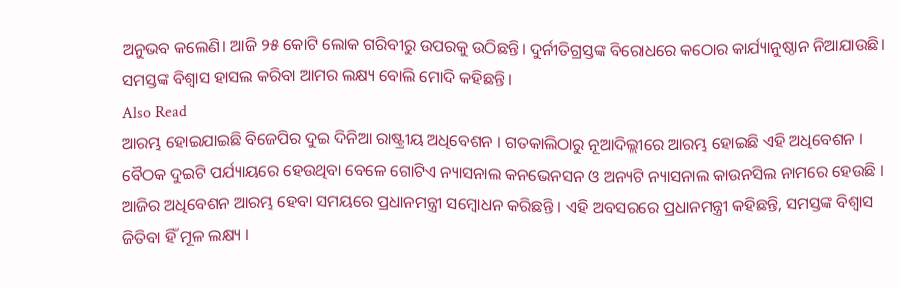ଅନୁଭବ କଲେଣି। ଆଜି ୨୫ କୋଟି ଲୋକ ଗରିବୀରୁ ଉପରକୁ ଉଠିଛନ୍ତି। ଦୁର୍ନୀତିଗ୍ରସ୍ତଙ୍କ ବିରୋଧରେ କଠୋର କାର୍ଯ୍ୟାନୁଷ୍ଠାନ ନିଆଯାଉଛି। ସମସ୍ତଙ୍କ ବିଶ୍ୱାସ ହାସଲ କରିବା ଆମର ଲକ୍ଷ୍ୟ ବୋଲି ମୋଦି କହିଛନ୍ତି।
Also Read
ଆରମ୍ଭ ହୋଇଯାଇଛି ବିଜେପିର ଦୁଇ ଦିନିଆ ରାଷ୍ଟ୍ରୀୟ ଅଧିବେଶନ । ଗତକାଲିଠାରୁ ନୂଆଦିଲ୍ଲୀରେ ଆରମ୍ଭ ହୋଇଛି ଏହି ଅଧିବେଶନ । ବୈଠକ ଦୁଇଟି ପର୍ଯ୍ୟାୟରେ ହେଉଥିବା ବେଳେ ଗୋଟିଏ ନ୍ୟାସନାଲ କନଭେନସନ ଓ ଅନ୍ୟଟି ନ୍ୟାସନାଲ କାଉନସିଲ ନାମରେ ହେଉଛି ।
ଆଜିର ଅଧିବେଶନ ଆରମ୍ଭ ହେବା ସମୟରେ ପ୍ରଧାନମନ୍ତ୍ରୀ ସମ୍ବୋଧନ କରିଛନ୍ତି । ଏହି ଅବସରରେ ପ୍ରଧାନମନ୍ତ୍ରୀ କହିଛନ୍ତି, ସମସ୍ତଙ୍କ ବିଶ୍ୱାସ ଜିତିବା ହିଁ ମୂଳ ଲକ୍ଷ୍ୟ ।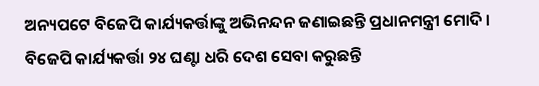ଅନ୍ୟପଟେ ବିଜେପି କାର୍ଯ୍ୟକର୍ତ୍ତାଙ୍କୁ ଅଭିନନ୍ଦନ ଜଣାଇଛନ୍ତି ପ୍ରଧାନମନ୍ତ୍ରୀ ମୋଦି । ବିଜେପି କାର୍ଯ୍ୟକର୍ତ୍ତା ୨୪ ଘଣ୍ଟା ଧରି ଦେଶ ସେବା କରୁଛନ୍ତି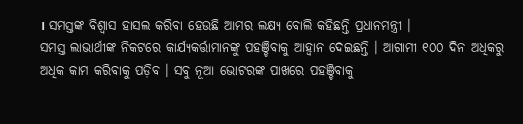। ସମସ୍ତଙ୍କ ବିଶ୍ୱାସ ହାସଲ କରିବା ହେଉଛି ଆମର ଲକ୍ଷ୍ୟ ବୋଲି କହିଛନ୍ତି ପ୍ରଧାନମନ୍ତ୍ରୀ ।
ସମସ୍ତ ଲାଭାର୍ଥୀଙ୍କ ନିକଟରେ କାର୍ଯ୍ୟକର୍ତ୍ତାମାନଙ୍କୁ ପହଞ୍ଚିବାକୁ ଆହ୍ୱାନ ଦେଇଛନ୍ତି । ଆଗାମୀ ୧୦୦ ଦିନ ଅଧିକରୁ ଅଧିକ କାମ କରିବାକୁ ପଡ଼ିବ । ସବୁ ନୂଆ ଭୋଟରଙ୍କ ପାଖରେ ପହଞ୍ଚିବାକୁ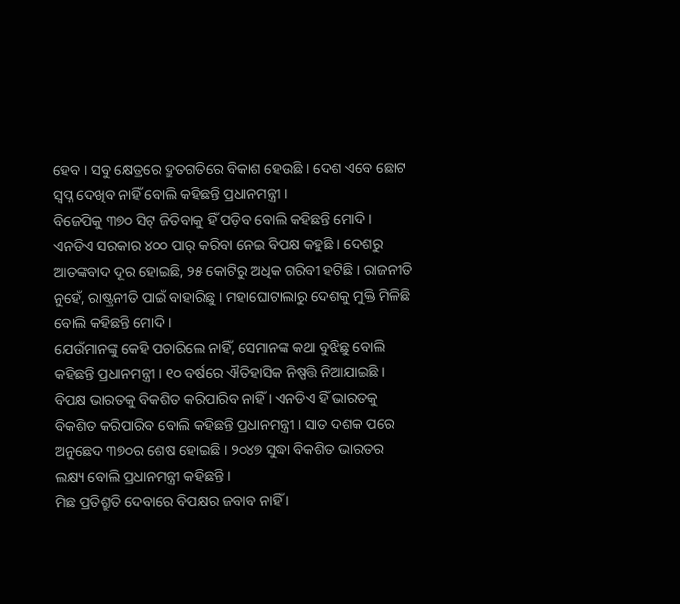ହେବ । ସବୁ କ୍ଷେତ୍ରରେ ଦ୍ରୁତଗତିରେ ବିକାଶ ହେଉଛି । ଦେଶ ଏବେ ଛୋଟ ସ୍ୱପ୍ନ ଦେଖିବ ନାହିଁ ବୋଲି କହିଛନ୍ତି ପ୍ରଧାନମନ୍ତ୍ରୀ ।
ବିଜେପିକୁ ୩୭୦ ସିଟ୍ ଜିତିବାକୁ ହିଁ ପଡ଼ିବ ବୋଲି କହିଛନ୍ତି ମୋଦି । ଏନଡିଏ ସରକାର ୪୦୦ ପାର୍ କରିବା ନେଇ ବିପକ୍ଷ କହୁଛି । ଦେଶରୁ ଆତଙ୍କବାଦ ଦୂର ହୋଇଛି, ୨୫ କୋଟିରୁ ଅଧିକ ଗରିବୀ ହଟିଛି । ରାଜନୀତି ନୁହେଁ, ରାଷ୍ଟ୍ରନୀତି ପାଇଁ ବାହାରିଛୁ । ମହାଘୋଟାଲାରୁ ଦେଶକୁ ମୁକ୍ତି ମିଳିଛି ବୋଲି କହିଛନ୍ତି ମୋଦି ।
ଯେଉଁମାନଙ୍କୁ କେହି ପଚାରିଲେ ନାହିଁ, ସେମାନଙ୍କ କଥା ବୁଝିଛୁ ବୋଲି କହିଛନ୍ତି ପ୍ରଧାନମନ୍ତ୍ରୀ । ୧୦ ବର୍ଷରେ ଐତିହାସିକ ନିଷ୍ପତ୍ତି ନିଆଯାଇଛି । ବିପକ୍ଷ ଭାରତକୁ ବିକଶିତ କରିପାରିବ ନାହିଁ । ଏନଡିଏ ହିଁ ଭାରତକୁ ବିକଶିତ କରିପାରିବ ବୋଲି କହିଛନ୍ତି ପ୍ରଧାନମନ୍ତ୍ରୀ । ସାତ ଦଶକ ପରେ ଅନୁଛେଦ ୩୭୦ର ଶେଷ ହୋଇଛି । ୨୦୪୭ ସୁଦ୍ଧା ବିକଶିତ ଭାରତର ଲକ୍ଷ୍ୟ ବୋଲି ପ୍ରଧାନମନ୍ତ୍ରୀ କହିଛନ୍ତି ।
ମିଛ ପ୍ରତିଶ୍ରୁତି ଦେବାରେ ବିପକ୍ଷର ଜବାବ ନାହିଁ ।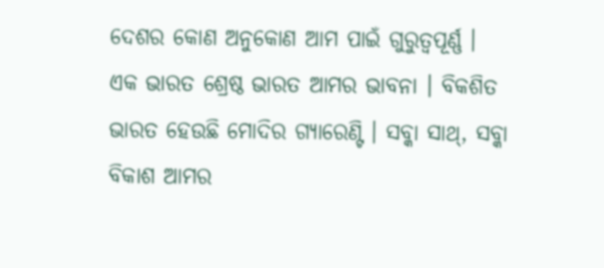ଦେଶର କୋଣ ଅନୁକୋଣ ଆମ ପାଇଁ ଗୁରୁତ୍ୱପୂର୍ଣ୍ଣ । ଏକ ଭାରତ ଶ୍ରେଷ୍ଠ ଭାରତ ଆମର ଭାବନା । ବିକଶିତ ଭାରତ ହେଉଛି ମୋଦିର ଗ୍ୟାରେଣ୍ଟି । ସବ୍କା ସାଥ୍, ସବ୍କା ବିକାଶ ଆମର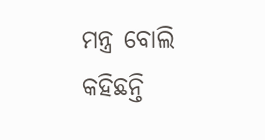ମନ୍ତ୍ର ବୋଲି କହିଛନ୍ତି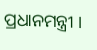ପ୍ରଧାନମନ୍ତ୍ରୀ ।